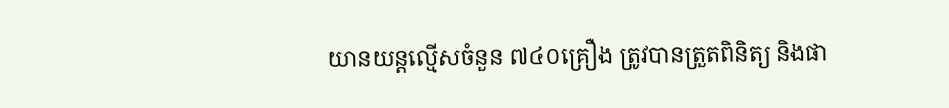យានយន្តល្មើសចំនួន ៧៤០គ្រឿង ត្រូវបានត្រួតពិនិត្យ និងផា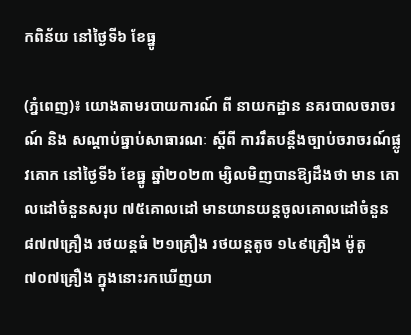កពិន័យ នៅថ្ងៃទី៦ ខែធ្នូ

(ភ្នំពេញ)៖ យោងតាមរបាយការណ៍ ពី នាយកដ្ឋាន នគរបាលចរាចរណ៍ និង សណ្តាប់ធ្នាប់សាធារណៈ ស្តីពី ការរឹតបន្ដឹងច្បាប់ចរាចរណ៍ផ្លូវគោក នៅថ្ងៃទី៦ ខែធ្នូ ឆ្នាំ២០២៣ ម្សិលមិញបានឱ្យដឹងថា មាន គោលដៅចំនួនសរុប ៧៥គោលដៅ មានយានយន្តចូលគោលដៅចំនួន ៨៧៧គ្រឿង រថយន្តធំ ២១គ្រឿង រថយន្តតូច ១៤៩គ្រឿង ម៉ូតូ ៧០៧គ្រឿង ក្នុងនោះរកឃើញយា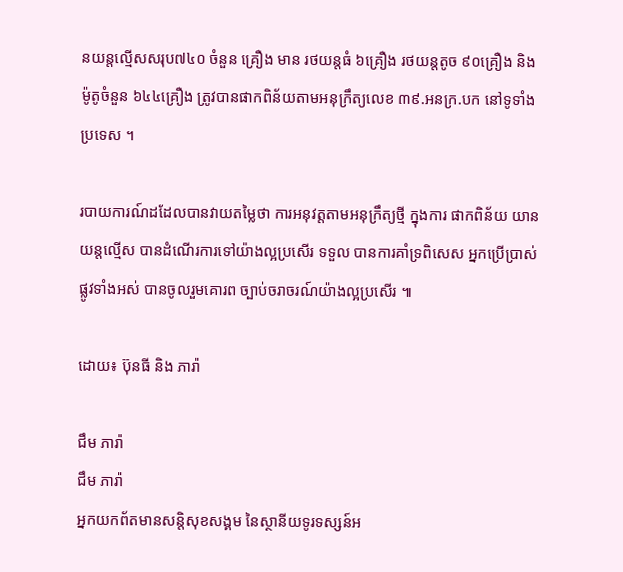នយន្តល្មើសសរុប៧៤០ ចំនួន គ្រឿង មាន រថយន្តធំ ៦គ្រឿង រថយន្តតូច ៩០គ្រឿង និងម៉ូតូចំនួន ៦៤៤គ្រឿង ត្រូវបានផាកពិន័យតាមអនុក្រឹត្យលេខ ៣៩.អនក្រ.បក នៅទូទាំងប្រទេស ។

របាយការណ៍ដដែលបានវាយតម្លៃថា ការអនុវត្តតាមអនុក្រឹត្យថ្មី ក្នុងការ ផាកពិន័យ យានយន្តល្មើស បានដំណើរការទៅយ៉ាងល្អប្រសើរ ទទួល បានការគាំទ្រពិសេស អ្នកប្រើប្រាស់ផ្លូវទាំងអស់ បានចូលរួមគោរព ច្បាប់ចរាចរណ៍យ៉ាងល្អប្រសើរ ៕

ដោយ៖ ប៊ុនធី និង ភារ៉ា

ជឹម ភារ៉ា
ជឹម ភារ៉ា
អ្នកយកព័តមានសន្តិសុខសង្គម នៃស្ថានីយទូរទស្សន៍អ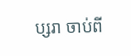ប្សរា ចាប់ពី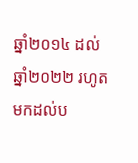ឆ្នាំ២០១៤ ដល់ឆ្នាំ២០២២ រហូតមកដល់ប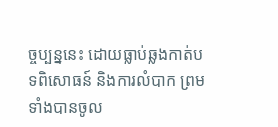ច្ចប្បន្ននេះ ដោយធ្លាប់ឆ្លងកាត់បទពិសោធន៍ និងការលំបាក ព្រមទាំងបានចូល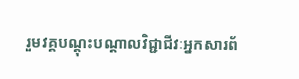រួមវគ្គបណ្ដុះបណ្ដាលវិជ្ជាជីវៈអ្នកសារព័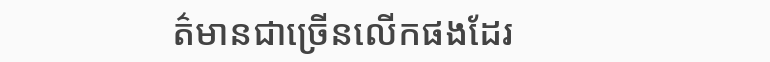ត៌មានជាច្រើនលើកផងដែរ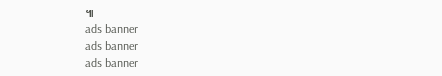៕
ads banner
ads banner
ads banner